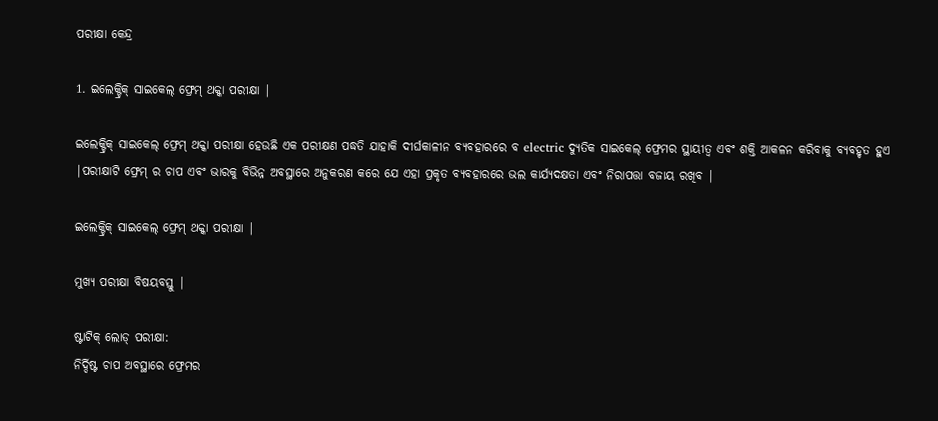ପରୀକ୍ଷା କେନ୍ଦ୍ର

1. ଇଲେକ୍ଟ୍ରିକ୍ ସାଇକେଲ୍ ଫ୍ରେମ୍ ଥକ୍କା ପରୀକ୍ଷା |

ଇଲେକ୍ଟ୍ରିକ୍ ସାଇକେଲ୍ ଫ୍ରେମ୍ ଥକ୍କା ପରୀକ୍ଷା ହେଉଛି ଏକ ପରୀକ୍ଷଣ ପଦ୍ଧତି ଯାହାକି ଦୀର୍ଘକାଳୀନ ବ୍ୟବହାରରେ ବ electric ଦ୍ୟୁତିକ ସାଇକେଲ୍ ଫ୍ରେମର ସ୍ଥାୟୀତ୍ୱ ଏବଂ ଶକ୍ତି ଆକଳନ କରିବାକୁ ବ୍ୟବହୃତ ହୁଏ |ପରୀକ୍ଷାଟି ଫ୍ରେମ୍ ର ଚାପ ଏବଂ ଭାରକୁ ବିଭିନ୍ନ ଅବସ୍ଥାରେ ଅନୁକରଣ କରେ ଯେ ଏହା ପ୍ରକୃତ ବ୍ୟବହାରରେ ଭଲ କାର୍ଯ୍ୟଦକ୍ଷତା ଏବଂ ନିରାପତ୍ତା ବଜାୟ ରଖିବ |

ଇଲେକ୍ଟ୍ରିକ୍ ସାଇକେଲ୍ ଫ୍ରେମ୍ ଥକ୍କା ପରୀକ୍ଷା |

ମୁଖ୍ୟ ପରୀକ୍ଷା ବିଷୟବସ୍ତୁ |

ଷ୍ଟାଟିକ୍ ଲୋଡ୍ ପରୀକ୍ଷା:
ନିର୍ଦ୍ଦିଷ୍ଟ ଚାପ ଅବସ୍ଥାରେ ଫ୍ରେମର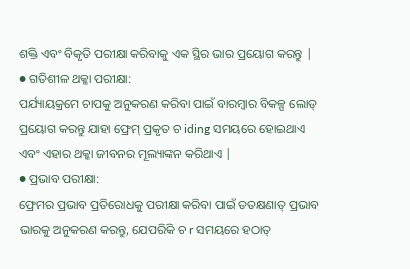ଶକ୍ତି ଏବଂ ବିକୃତି ପରୀକ୍ଷା କରିବାକୁ ଏକ ସ୍ଥିର ଭାର ପ୍ରୟୋଗ କରନ୍ତୁ |
● ଗତିଶୀଳ ଥକ୍କା ପରୀକ୍ଷା:
ପର୍ଯ୍ୟାୟକ୍ରମେ ଚାପକୁ ଅନୁକରଣ କରିବା ପାଇଁ ବାରମ୍ବାର ବିକଳ୍ପ ଲୋଡ୍ ପ୍ରୟୋଗ କରନ୍ତୁ ଯାହା ଫ୍ରେମ୍ ପ୍ରକୃତ ଚ iding ସମୟରେ ହୋଇଥାଏ ଏବଂ ଏହାର ଥକ୍କା ଜୀବନର ମୂଲ୍ୟାଙ୍କନ କରିଥାଏ |
● ପ୍ରଭାବ ପରୀକ୍ଷା:
ଫ୍ରେମର ପ୍ରଭାବ ପ୍ରତିରୋଧକୁ ପରୀକ୍ଷା କରିବା ପାଇଁ ତତକ୍ଷଣାତ୍ ପ୍ରଭାବ ଭାରକୁ ଅନୁକରଣ କରନ୍ତୁ, ଯେପରିକି ଚ r ସମୟରେ ହଠାତ୍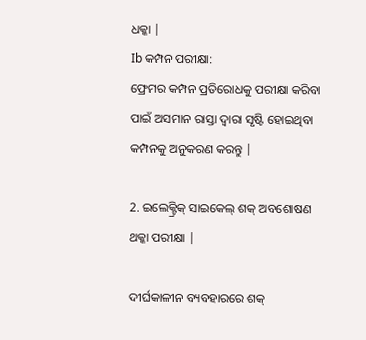ଧକ୍କା |
Ib କମ୍ପନ ପରୀକ୍ଷା:
ଫ୍ରେମର କମ୍ପନ ପ୍ରତିରୋଧକୁ ପରୀକ୍ଷା କରିବା ପାଇଁ ଅସମାନ ରାସ୍ତା ଦ୍ୱାରା ସୃଷ୍ଟି ହୋଇଥିବା କମ୍ପନକୁ ଅନୁକରଣ କରନ୍ତୁ |

2. ଇଲେକ୍ଟ୍ରିକ୍ ସାଇକେଲ୍ ଶକ୍ ଅବଶୋଷଣ ଥକ୍କା ପରୀକ୍ଷା |

ଦୀର୍ଘକାଳୀନ ବ୍ୟବହାରରେ ଶକ୍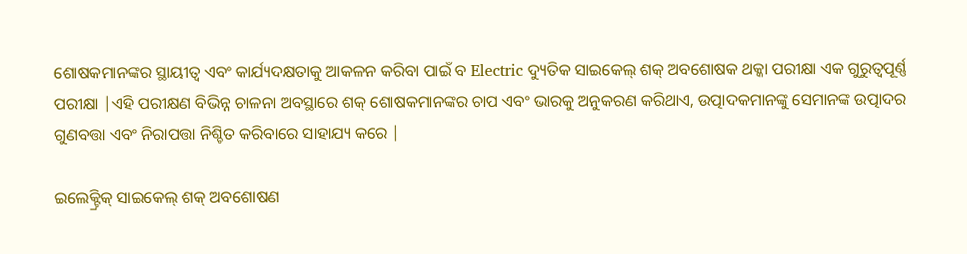ଶୋଷକମାନଙ୍କର ସ୍ଥାୟୀତ୍ୱ ଏବଂ କାର୍ଯ୍ୟଦକ୍ଷତାକୁ ଆକଳନ କରିବା ପାଇଁ ବ Electric ଦ୍ୟୁତିକ ସାଇକେଲ୍ ଶକ୍ ଅବଶୋଷକ ଥକ୍କା ପରୀକ୍ଷା ଏକ ଗୁରୁତ୍ୱପୂର୍ଣ୍ଣ ପରୀକ୍ଷା |ଏହି ପରୀକ୍ଷଣ ବିଭିନ୍ନ ଚାଳନା ଅବସ୍ଥାରେ ଶକ୍ ଶୋଷକମାନଙ୍କର ଚାପ ଏବଂ ଭାରକୁ ଅନୁକରଣ କରିଥାଏ, ଉତ୍ପାଦକମାନଙ୍କୁ ସେମାନଙ୍କ ଉତ୍ପାଦର ଗୁଣବତ୍ତା ଏବଂ ନିରାପତ୍ତା ନିଶ୍ଚିତ କରିବାରେ ସାହାଯ୍ୟ କରେ |

ଇଲେକ୍ଟ୍ରିକ୍ ସାଇକେଲ୍ ଶକ୍ ଅବଶୋଷଣ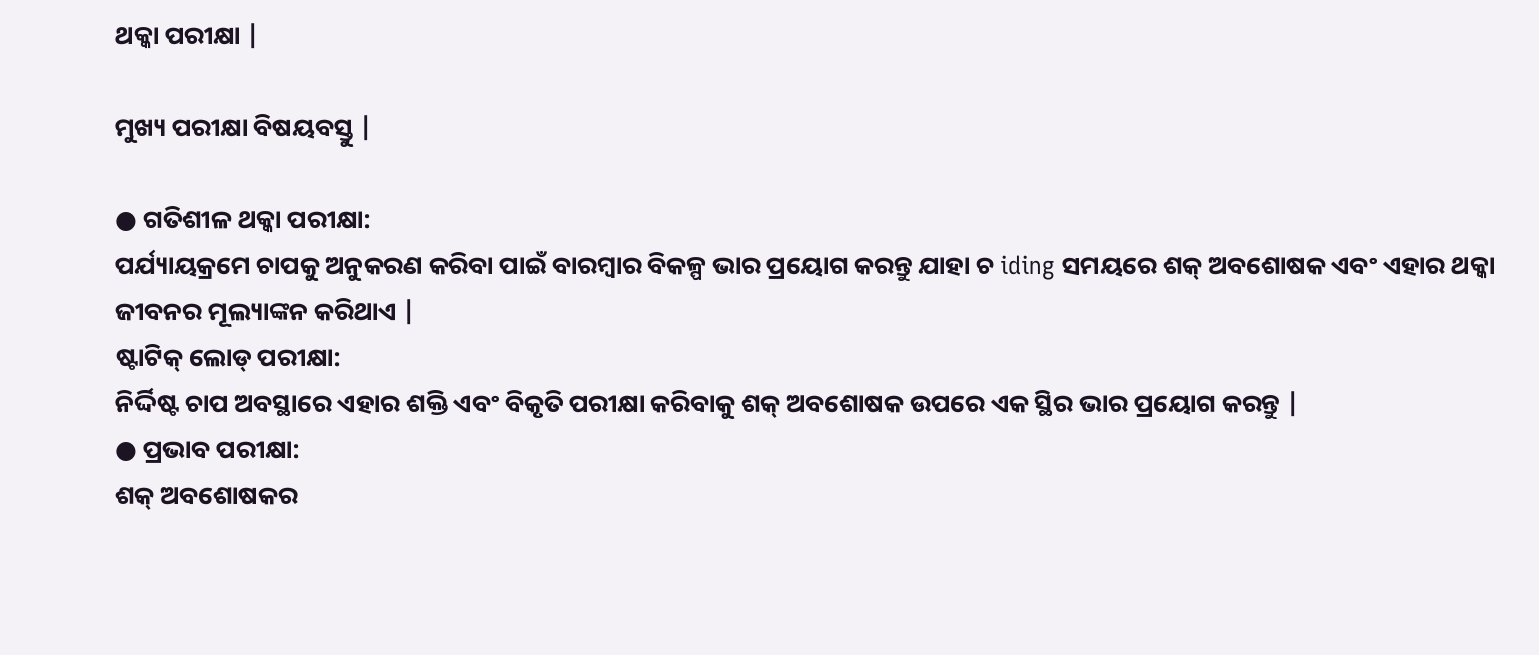ଥକ୍କା ପରୀକ୍ଷା |

ମୁଖ୍ୟ ପରୀକ୍ଷା ବିଷୟବସ୍ତୁ |

● ଗତିଶୀଳ ଥକ୍କା ପରୀକ୍ଷା:
ପର୍ଯ୍ୟାୟକ୍ରମେ ଚାପକୁ ଅନୁକରଣ କରିବା ପାଇଁ ବାରମ୍ବାର ବିକଳ୍ପ ଭାର ପ୍ରୟୋଗ କରନ୍ତୁ ଯାହା ଚ iding ସମୟରେ ଶକ୍ ଅବଶୋଷକ ଏବଂ ଏହାର ଥକ୍କା ଜୀବନର ମୂଲ୍ୟାଙ୍କନ କରିଥାଏ |
ଷ୍ଟାଟିକ୍ ଲୋଡ୍ ପରୀକ୍ଷା:
ନିର୍ଦ୍ଦିଷ୍ଟ ଚାପ ଅବସ୍ଥାରେ ଏହାର ଶକ୍ତି ଏବଂ ବିକୃତି ପରୀକ୍ଷା କରିବାକୁ ଶକ୍ ଅବଶୋଷକ ଉପରେ ଏକ ସ୍ଥିର ଭାର ପ୍ରୟୋଗ କରନ୍ତୁ |
● ପ୍ରଭାବ ପରୀକ୍ଷା:
ଶକ୍ ଅବଶୋଷକର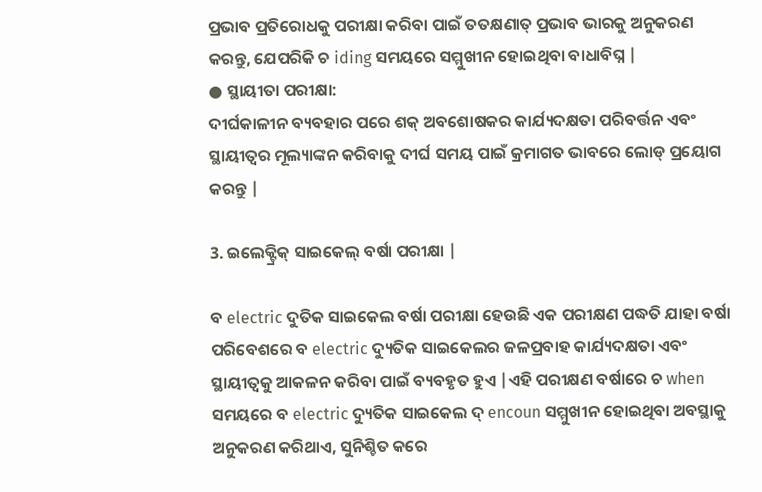ପ୍ରଭାବ ପ୍ରତିରୋଧକୁ ପରୀକ୍ଷା କରିବା ପାଇଁ ତତକ୍ଷଣାତ୍ ପ୍ରଭାବ ଭାରକୁ ଅନୁକରଣ କରନ୍ତୁ, ଯେପରିକି ଚ iding ସମୟରେ ସମ୍ମୁଖୀନ ହୋଇଥିବା ବାଧାବିଘ୍ନ |
● ସ୍ଥାୟୀତା ପରୀକ୍ଷା:
ଦୀର୍ଘକାଳୀନ ବ୍ୟବହାର ପରେ ଶକ୍ ଅବଶୋଷକର କାର୍ଯ୍ୟଦକ୍ଷତା ପରିବର୍ତ୍ତନ ଏବଂ ସ୍ଥାୟୀତ୍ୱର ମୂଲ୍ୟାଙ୍କନ କରିବାକୁ ଦୀର୍ଘ ସମୟ ପାଇଁ କ୍ରମାଗତ ଭାବରେ ଲୋଡ୍ ପ୍ରୟୋଗ କରନ୍ତୁ |

3. ଇଲେକ୍ଟ୍ରିକ୍ ସାଇକେଲ୍ ବର୍ଷା ପରୀକ୍ଷା |

ବ electric ଦୁତିକ ସାଇକେଲ ବର୍ଷା ପରୀକ୍ଷା ହେଉଛି ଏକ ପରୀକ୍ଷଣ ପଦ୍ଧତି ଯାହା ବର୍ଷା ପରିବେଶରେ ବ electric ଦ୍ୟୁତିକ ସାଇକେଲର ଜଳପ୍ରବାହ କାର୍ଯ୍ୟଦକ୍ଷତା ଏବଂ ସ୍ଥାୟୀତ୍ୱକୁ ଆକଳନ କରିବା ପାଇଁ ବ୍ୟବହୃତ ହୁଏ |ଏହି ପରୀକ୍ଷଣ ବର୍ଷାରେ ଚ when ସମୟରେ ବ electric ଦ୍ୟୁତିକ ସାଇକେଲ ଦ୍ encoun ସମ୍ମୁଖୀନ ହୋଇଥିବା ଅବସ୍ଥାକୁ ଅନୁକରଣ କରିଥାଏ, ସୁନିଶ୍ଚିତ କରେ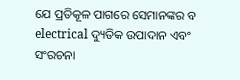ଯେ ପ୍ରତିକୂଳ ପାଗରେ ସେମାନଙ୍କର ବ electrical ଦ୍ୟୁତିକ ଉପାଦାନ ଏବଂ ସଂରଚନା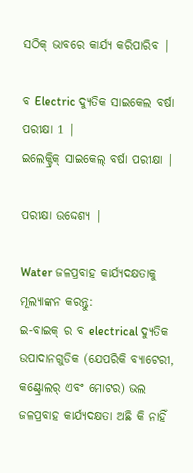ସଠିକ୍ ଭାବରେ କାର୍ଯ୍ୟ କରିପାରିବ |

ବ Electric ଦ୍ୟୁତିକ ସାଇକେଲ ବର୍ଷା ପରୀକ୍ଷା 1 |
ଇଲେକ୍ଟ୍ରିକ୍ ସାଇକେଲ୍ ବର୍ଷା ପରୀକ୍ଷା |

ପରୀକ୍ଷା ଉଦ୍ଦେଶ୍ୟ |

Water ଜଳପ୍ରବାହ କାର୍ଯ୍ୟଦକ୍ଷତାକୁ ମୂଲ୍ୟାଙ୍କନ କରନ୍ତୁ:
ଇ-ବାଇକ୍ ର ବ electrical ଦ୍ୟୁତିକ ଉପାଦାନଗୁଡିକ (ଯେପରିକି ବ୍ୟାଟେରୀ, କଣ୍ଟ୍ରୋଲର୍ ଏବଂ ମୋଟର) ଭଲ ଜଳପ୍ରବାହ କାର୍ଯ୍ୟଦକ୍ଷତା ଅଛି କି ନାହିଁ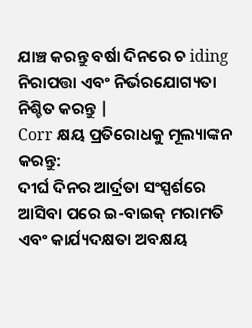ଯାଞ୍ଚ କରନ୍ତୁ ବର୍ଷା ଦିନରେ ଚ iding ନିରାପତ୍ତା ଏବଂ ନିର୍ଭରଯୋଗ୍ୟତା ନିଶ୍ଚିତ କରନ୍ତୁ |
Corr କ୍ଷୟ ପ୍ରତିରୋଧକୁ ମୂଲ୍ୟାଙ୍କନ କରନ୍ତୁ:
ଦୀର୍ଘ ଦିନର ଆର୍ଦ୍ରତା ସଂସ୍ପର୍ଶରେ ଆସିବା ପରେ ଇ-ବାଇକ୍ ମରାମତି ଏବଂ କାର୍ଯ୍ୟଦକ୍ଷତା ଅବକ୍ଷୟ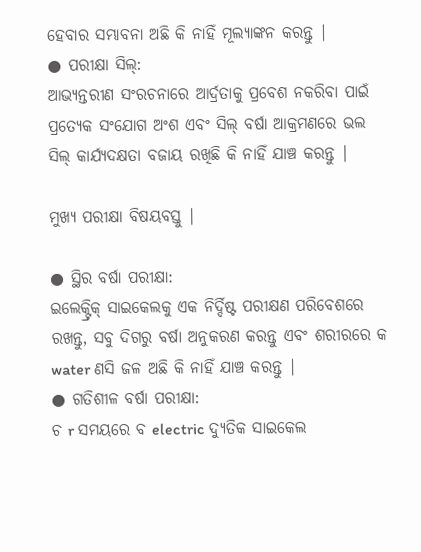ହେବାର ସମ୍ଭାବନା ଅଛି କି ନାହିଁ ମୂଲ୍ୟାଙ୍କନ କରନ୍ତୁ |
● ପରୀକ୍ଷା ସିଲ୍:
ଆଭ୍ୟନ୍ତରୀଣ ସଂରଚନାରେ ଆର୍ଦ୍ରତାକୁ ପ୍ରବେଶ ନକରିବା ପାଇଁ ପ୍ରତ୍ୟେକ ସଂଯୋଗ ଅଂଶ ଏବଂ ସିଲ୍ ବର୍ଷା ଆକ୍ରମଣରେ ଭଲ ସିଲ୍ କାର୍ଯ୍ୟଦକ୍ଷତା ବଜାୟ ରଖିଛି କି ନାହିଁ ଯାଞ୍ଚ କରନ୍ତୁ |

ମୁଖ୍ୟ ପରୀକ୍ଷା ବିଷୟବସ୍ତୁ |

● ସ୍ଥିର ବର୍ଷା ପରୀକ୍ଷା:
ଇଲେକ୍ଟ୍ରିକ୍ ସାଇକେଲକୁ ଏକ ନିର୍ଦ୍ଦିଷ୍ଟ ପରୀକ୍ଷଣ ପରିବେଶରେ ରଖନ୍ତୁ, ସବୁ ଦିଗରୁ ବର୍ଷା ଅନୁକରଣ କରନ୍ତୁ ଏବଂ ଶରୀରରେ କ water ଣସି ଜଳ ଅଛି କି ନାହିଁ ଯାଞ୍ଚ କରନ୍ତୁ |
● ଗତିଶୀଳ ବର୍ଷା ପରୀକ୍ଷା:
ଚ r ସମୟରେ ବ electric ଦ୍ୟୁତିକ ସାଇକେଲ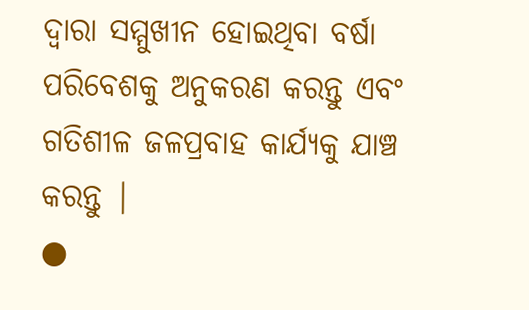ଦ୍ୱାରା ସମ୍ମୁଖୀନ ହୋଇଥିବା ବର୍ଷା ପରିବେଶକୁ ଅନୁକରଣ କରନ୍ତୁ ଏବଂ ଗତିଶୀଳ ଜଳପ୍ରବାହ କାର୍ଯ୍ୟକୁ ଯାଞ୍ଚ କରନ୍ତୁ |
●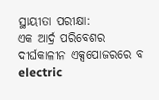ସ୍ଥାୟୀତା ପରୀକ୍ଷା:
ଏକ ଆର୍ଦ୍ର ପରିବେଶର ଦୀର୍ଘକାଳୀନ ଏକ୍ସପୋଜରରେ ବ electric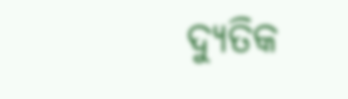ଦ୍ୟୁତିକ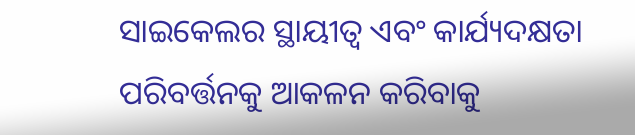ସାଇକେଲର ସ୍ଥାୟୀତ୍ୱ ଏବଂ କାର୍ଯ୍ୟଦକ୍ଷତା ପରିବର୍ତ୍ତନକୁ ଆକଳନ କରିବାକୁ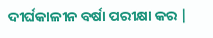ଦୀର୍ଘକାଳୀନ ବର୍ଷା ପରୀକ୍ଷା କର |